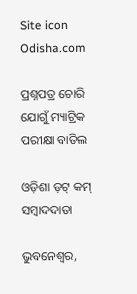Site icon Odisha.com

ପ୍ରଶ୍ନପତ୍ର ଚୋରି ଯୋଗୁଁ ମ୍ୟାଟ୍ରିକ ପରୀକ୍ଷା ବାତିଲ

ଓଡ଼ିଶା ଡ଼ଟ୍ କମ୍ ସମ୍ବାଦଦାତା

ଭୁବନେଶ୍ୱର,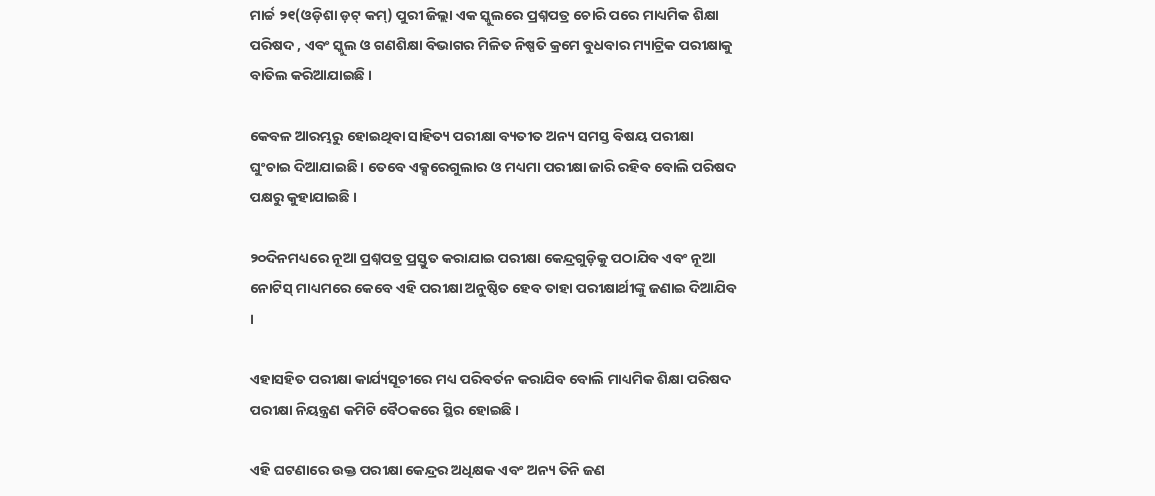ମାର୍ଚ୍ଚ ୨୧(ଓଡ଼ିଶା ଡ଼ଟ୍ କମ୍) ପୁରୀ ଜିଲ୍ଲା ଏକ ସ୍କୁଲରେ ପ୍ରଶ୍ନପତ୍ର ଚୋରି ପରେ ମାଧ୍ୟମିକ ଶିକ୍ଷା ପରିଷଦ , ଏବଂ ସ୍କୁଲ ଓ ଗଣଶିକ୍ଷା ବିଭାଗର ମିଳିତ ନିଷ୍ପତି କ୍ରମେ ବୁଧବାର ମ୍ୟାଟ୍ରିକ ପରୀକ୍ଷାକୁ ବାତିଲ କରିଆଯାଇଛି ।

କେବଳ ଆରମ୍ଭରୁ ହୋଇଥିବା ସାହିତ୍ୟ ପରୀକ୍ଷା ବ୍ୟତୀତ ଅନ୍ୟ ସମସ୍ତ ବିଷୟ ପରୀକ୍ଷା ଘୁଂଚାଇ ଦିଆଯାଇଛି । ତେବେ ଏକ୍ସରେଗୁଲାର ଓ ମଧ୍ୟମା ପରୀକ୍ଷା ଜାରି ରହିବ ବୋଲି ପରିଷଦ ପକ୍ଷରୁ କୁହାଯାଇଛି ।

୨୦ଦିନମଧ୍ୟରେ ନୂଆ ପ୍ରଶ୍ନପତ୍ର ପ୍ରସ୍ତୁତ କରାଯାଇ ପରୀକ୍ଷା କେନ୍ଦ୍ରଗୁଡ଼ିକୁ ପଠାଯିବ ଏବଂ ନୂଆ ନୋଟିସ୍ ମାଧ୍ୟମରେ କେବେ ଏହି ପରୀକ୍ଷା ଅନୁଷ୍ଠିତ ହେବ ତାହା ପରୀକ୍ଷାର୍ଥୀଙ୍କୁ ଜଣାଇ ଦିଆଯିବ ।

ଏହାସହିତ ପରୀକ୍ଷା କାର୍ଯ୍ୟସୂଚୀରେ ମଧ୍ୟ ପରିବର୍ତନ କରାଯିବ ବୋଲି ମାଧ୍ୟମିକ ଶିକ୍ଷା ପରିଷଦ  ପରୀକ୍ଷା ନିୟନ୍ତ୍ରଣ କମିଟି ବୈଠକରେ ସ୍ଥିର ହୋଇଛି ।

ଏହି ଘଟଣାରେ ଉକ୍ତ ପରୀକ୍ଷା କେନ୍ଦ୍ରର ଅଧିକ୍ଷକ ଏବଂ ଅନ୍ୟ ତିନି ଜଣ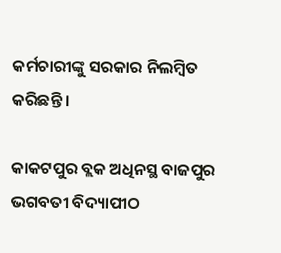କର୍ମଚାରୀଙ୍କୁ ସରକାର ନିଲମ୍ବିତ କରିଛନ୍ତି ।

କାକଟପୁର ବ୍ଲକ ଅଧିନସ୍ଥ ବାଜପୁର ଭଗବତୀ ବିଦ୍ୟାପୀଠ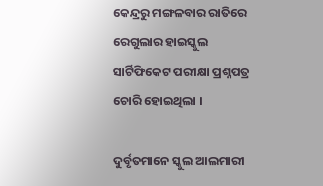କେନ୍ଦ୍ରରୁ ମଙ୍ଗଳବାର ରାତିରେ ରେଗୁଲାର ହାଇସ୍କୁଲ ସାର୍ଟିଫିକେଟ ପରୀକ୍ଷା ପ୍ରଶ୍ନପତ୍ର ଚୋରି ହୋଇଥିଲା ।

ଦୁର୍ବୃତମାନେ ସ୍କୁଲ ଆଲମାରୀ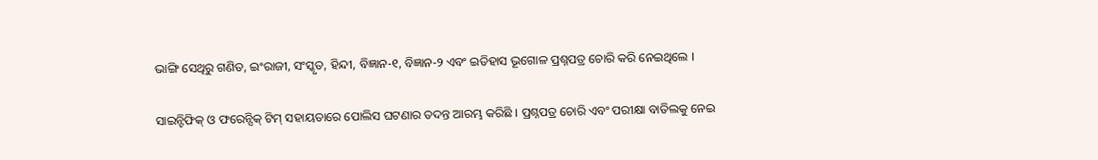ଭାଙ୍ଗି ସେଥିରୁ ଗଣିତ, ଇଂରାଜୀ, ସଂସ୍କୃତ, ହିନ୍ଦୀ, ବିଜ୍ଞାନ-୧, ବିଜ୍ଞାନ-୨ ଏବଂ ଇତିହାସ ଭୂଗୋଳ ପ୍ରଶ୍ନପତ୍ର ଚୋରି କରି ନେଇଥିଲେ ।

ସାଇନ୍ଟିଫିକ୍ ଓ ଫରେନ୍ସିକ୍ ଟିମ୍ ସହାୟତାରେ ପୋଲିସ ଘଟଣାର ତଦନ୍ତ ଆରମ୍ଭ କରିଛି । ପ୍ରଶ୍ନପତ୍ର ଚୋରି ଏବଂ ପରୀକ୍ଷା ବାତିଲକୁ ନେଇ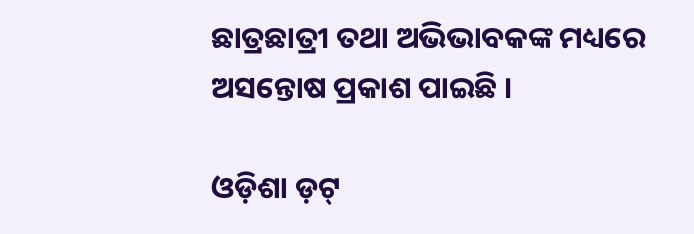ଛାତ୍ରଛାତ୍ରୀ ତଥା ଅଭିଭାବକଙ୍କ ମଧ୍ୟରେ ଅସନ୍ତୋଷ ପ୍ରକାଶ ପାଇଛି ।

ଓଡ଼ିଶା ଡ଼ଟ୍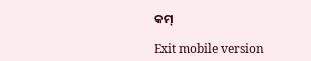କମ୍

Exit mobile version